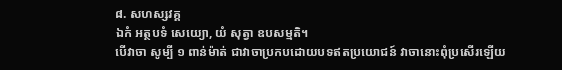៨. សហស្សវគ្គ
ឯកំ អត្ថបទំ សេយ្យោ, យំ សុត្វា ឧបសម្មតិ។
បើវាចា សូម្បី ១ ពាន់ម៉ាត់ ជាវាចាប្រកបដោយបទឥតប្រយោជន៍ វាចានោះពុំប្រសើរឡើយ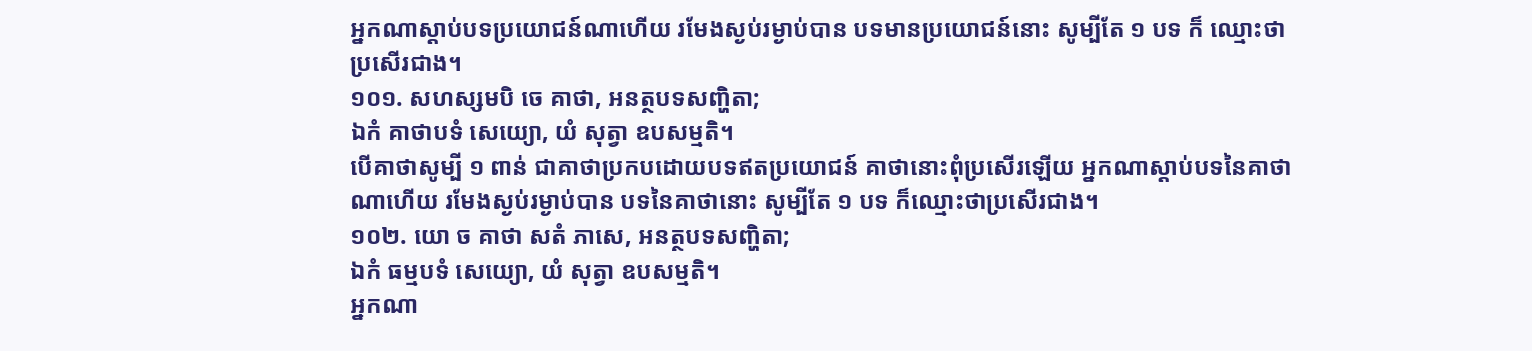អ្នកណាស្ដាប់បទប្រយោជន៍ណាហើយ រមែងស្ងប់រម្ងាប់បាន បទមានប្រយោជន៍នោះ សូម្បីតែ ១ បទ ក៏ ឈ្មោះថា ប្រសើរជាង។
១០១. សហស្សមបិ ចេ គាថា, អនត្ថបទសញ្ហិតា;
ឯកំ គាថាបទំ សេយ្យោ, យំ សុត្វា ឧបសម្មតិ។
បើគាថាសូម្បី ១ ពាន់ ជាគាថាប្រកបដោយបទឥតប្រយោជន៍ គាថានោះពុំប្រសើរឡើយ អ្នកណាស្ដាប់បទនៃគាថាណាហើយ រមែងស្ងប់រម្ងាប់បាន បទនៃគាថានោះ សូម្បីតែ ១ បទ ក៏ឈ្មោះថាប្រសើរជាង។
១០២. យោ ច គាថា សតំ ភាសេ, អនត្ថបទសញ្ហិតា;
ឯកំ ធម្មបទំ សេយ្យោ, យំ សុត្វា ឧបសម្មតិ។
អ្នកណា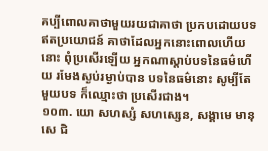គប្បីពោលគាថាមួយរយជាគាថា ប្រកបដោយបទឥតប្រយោជន៍ គាថាដែលអ្នកនោះពោលហើយនោះ ពុំប្រសើរឡើយ អ្នកណាស្ដាប់បទនៃធម៌ហើយ រមែងស្ងប់រម្ងាប់បាន បទនៃធម៌នោះ សូម្បីតែមួយបទ ក៏ឈ្មោះថា ប្រសើរជាង។
១០៣. យោ សហស្សំ សហស្សេន, សង្គាមេ មានុសេ ជិ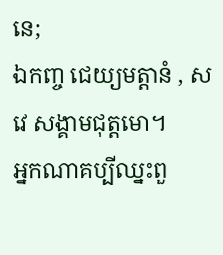នេ;
ឯកញ្ច ជេយ្យមត្តានំ , ស វេ សង្គាមជុត្តមោ។
អ្នកណាគប្បីឈ្នះពួ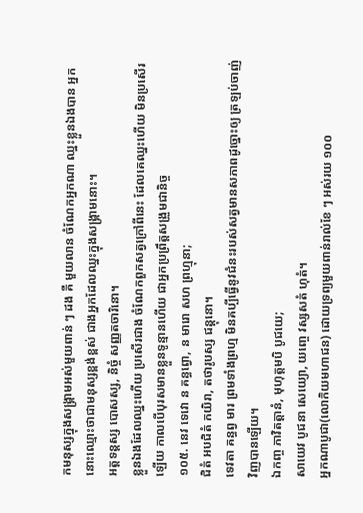កមនុស្សក្នុងសង្រ្គាមអស់មួយពាន់ ៗ ដង គឺ មួយលាន ចំណែកអ្នកណា ឈ្នះខ្លួនឯងបាន អ្នកនោះឈ្មោះថាជាមនុស្សខ្ពង់ខ្ពស់ ជាងអ្នកដែលឈ្នះក្នុងសង្រ្គាមនោះ។
អត្តទន្តស្ស បោសស្ស, និច្ចំ សញ្ញតចារិនោ។
ខ្លួនឯងដែលឈ្នះហើយ ប្រសើរជាង ចំណែកពួកសត្វក្រៅពីនេះ ដែលគេឈ្នះហើយ មិនប្រសើរឡើយ កាលបើបុរសមានខ្លួនទូន្មានហើយ ជាអ្នកប្រព្រឹត្តសង្រួមជានិច្ច
១០៥. នេវ ទេវោ ន គន្ធព្វោ, ន មារោ សហ ព្រហ្មុនា;
ជិតំ អបជិតំ កយិរា, តថារូបស្ស ជន្តុនោ។
ទេវតា គន្ធព្វ មារ ព្រមទាំងព្រហ្ម មិនគប្បីធ្វើនូវជំនះរបស់សត្វមានសភាពដូច្នោះឲ្យ ត្រឡប់ចាញ់វិញបានឡើយ។
ឯកញ្ច ភាវិតត្តានំ, មុហុត្តមបិ បូជយេ;
សាយេវ បូជនា សេយ្យោ, យញ្ចេ វស្សសតំ ហុតំ។
អ្នកណាបូជា(លោកិយមហាជន) ដោយទ្រព្យមួយពាន់រាល់ខែ ៗ អស់រយ ១០០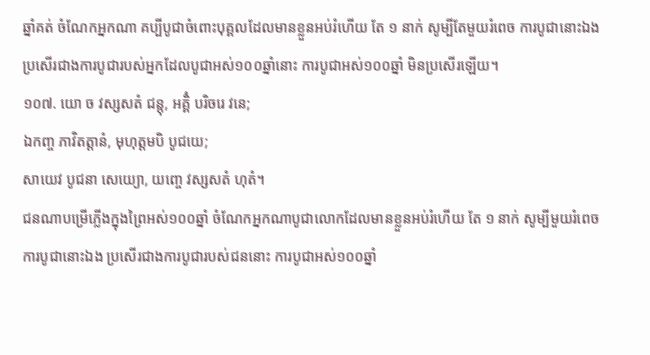ឆ្នាំគត់ ចំណែកអ្នកណា គប្បីបូជាចំពោះបុគ្គលដែលមានខ្លួនអប់រំហើយ តែ ១ នាក់ សូម្បីតែមួយរំពេច ការបូជានោះឯង ប្រសើរជាងការបូជារបស់អ្នកដែលបូជាអស់១០០ឆ្នាំនោះ ការបូជាអស់១០០ឆ្នាំ មិនប្រសើរឡើយ។
១០៧. យោ ច វស្សសតំ ជន្តុ, អគ្គិំ បរិចរេ វនេ;
ឯកញ្ច ភាវិតត្តានំ, មុហុត្តមបិ បូជយេ;
សាយេវ បូជនា សេយ្យោ, យញ្ចេ វស្សសតំ ហុតំ។
ជនណាបម្រើភ្លើងក្នុងព្រៃអស់១០០ឆ្នាំ ចំណែកអ្នកណាបូជាលោកដែលមានខ្លួនអប់រំហើយ តែ ១ នាក់ សូម្បីមួយរំពេច ការបូជានោះឯង ប្រសើរជាងការបូជារបស់ជននោះ ការបូជាអស់១០០ឆ្នាំ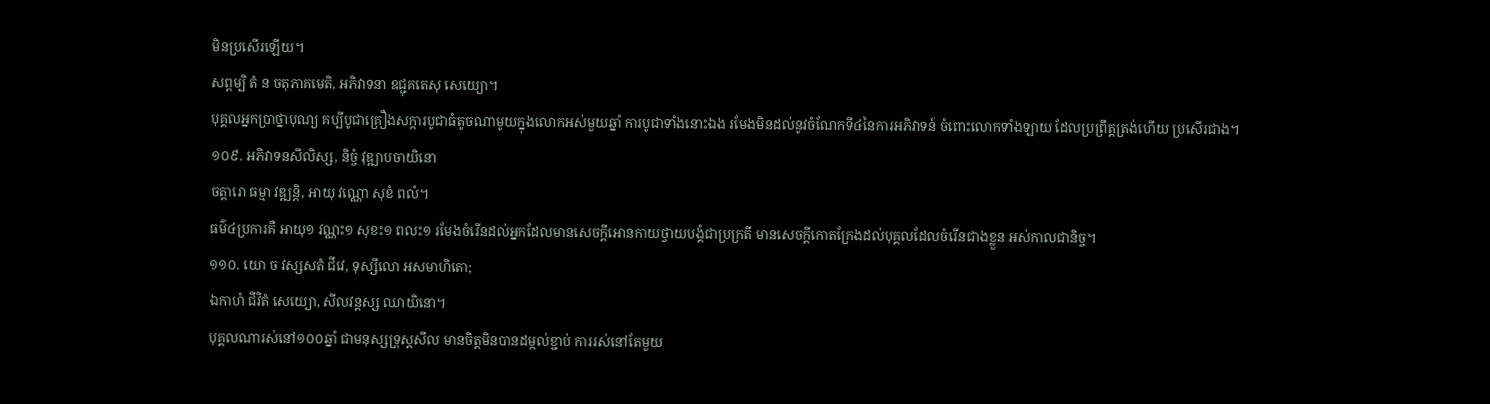មិនប្រសើរឡើយ។
សព្ពម្បិ តំ ន ចតុភាគមេតិ, អភិវាទនា ឧជ្ជុគតេសុ សេយ្យោ។
បុគ្គលអ្នកប្រាថ្នាបុណ្យ គប្បីបូជាគ្រឿងសក្ការបូជាធំតូចណាមូយក្នុងលោកអស់មួយឆ្នាំ ការបូជាទាំងនោះឯង រមែងមិនដល់នូវចំណែកទី៤នៃការអភិវាទន៍ ចំពោះលោកទាំងឡាយ ដែលប្រព្រឹត្ដត្រង់ហើយ ប្រសើរជាង។
១០៩. អភិវាទនសីលិស្ស, និច្ចំ វុឌ្ឍាបចាយិនោ
ចត្តារោ ធម្មា វឌ្ឍន្តិ, អាយុ វណ្ណោ សុខំ ពលំ។
ធម៌៤ប្រការគឺ អាយុ១ វណ្ណះ១ សុខះ១ ពលះ១ រមែងចំរើនដល់អ្នកដែលមានសេចក្ដីអោនកាយថ្វាយបង្គំជាប្រក្រតី មានសេចក្ដីកោតក្រែងដល់បុគ្គលដែលចំរើនជាងខ្លួន អស់កាលជានិច្ច។
១១០. យោ ច វស្សសតំ ជីវេ, ទុស្សីលោ អសមាហិតោ;
ឯកាហំ ជីវិតំ សេយ្យោ, សីលវន្តស្ស ឈាយិនោ។
បុគ្គលណារស់នៅ១០០ឆ្នាំ ជាមនុស្សទ្រុស្ដសីល មានចិត្តមិនបានដម្កល់ខ្ជាប់ ការរស់នៅតែមួយ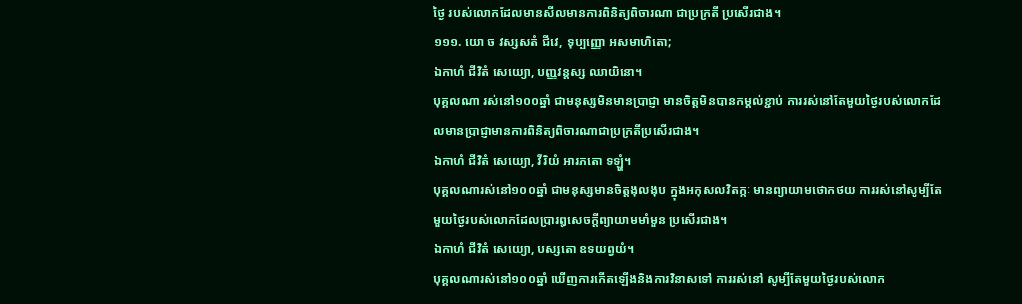ថ្ងៃ របស់លោកដែលមានសីលមានការពិនិត្យពិចារណា ជាប្រក្រតី ប្រសើរជាង។
១១១. យោ ច វស្សសតំ ជីវេ, ទុប្បញ្ញោ អសមាហិតោ;
ឯកាហំ ជីវិតំ សេយ្យោ, បញ្ញវន្តស្ស ឈាយិនោ។
បុគ្គលណា រស់នៅ១០០ឆ្នាំ ជាមនុស្សមិនមានប្រាជ្ញា មានចិត្តមិនបានកម្ដល់ខ្ជាប់ ការរស់នៅតែមួយថ្ងៃរបស់លោកដែលមានប្រាជ្ញាមានការពិនិត្យពិចារណាជាប្រក្រតីប្រសើរជាង។
ឯកាហំ ជីវិតំ សេយ្យោ, វីរិយំ អារភតោ ទឡ្ហំ។
បុគ្គលណារស់នៅ១០០ឆ្នាំ ជាមនុស្សមានចិត្តងុលងុប ក្នុងអកុសលវិតក្កៈ មានព្យាយាមថោកថយ ការរស់នៅសូម្បីតែមួយថ្ងៃរបស់លោកដែលប្រារឰសេចក្ដីព្យាយាមមាំមួន ប្រសើរជាង។
ឯកាហំ ជីវិតំ សេយ្យោ, បស្សតោ ឧទយព្វយំ។
បុគ្គលណារស់នៅ១០០ឆ្នាំ ឃើញការកើតឡើងនិងការវិនាសទៅ ការរស់នៅ សូម្បីតែមួយថ្ងៃរបស់លោក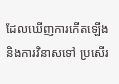ដែលឃើញការកើតឡើងនិងការវិនាសទៅ ប្រសើរ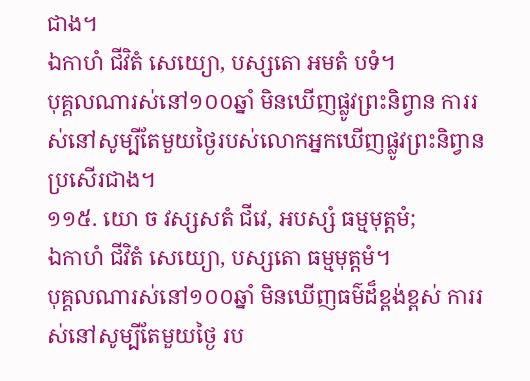ជាង។
ឯកាហំ ជីវិតំ សេយ្យោ, បស្សតោ អមតំ បទំ។
បុគ្គលណារស់នៅ១០០ឆ្នាំ មិនឃើញផ្លូវព្រះនិព្វាន ការរស់នៅសូម្បីតែមួយថ្ងៃរបស់លោកអ្នកឃើញផ្លូវព្រះនិព្វាន ប្រសើរជាង។
១១៥. យោ ច វស្សសតំ ជីវេ, អបស្សំ ធម្មមុត្តមំ;
ឯកាហំ ជីវិតំ សេយ្យោ, បស្សតោ ធម្មមុត្តមំ។
បុគ្គលណារស់នៅ១០០ឆ្នាំ មិនឃើញធម៌ដ៏ខ្ពង់ខ្ពស់ ការរស់នៅសូម្បីតែមួយថ្ងៃ រប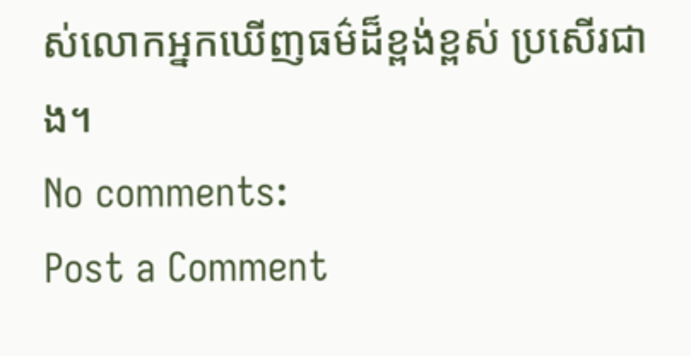ស់លោកអ្នកឃើញធម៌ដ៏ខ្ពង់ខ្ពស់ ប្រសើរជាង។
No comments:
Post a Comment